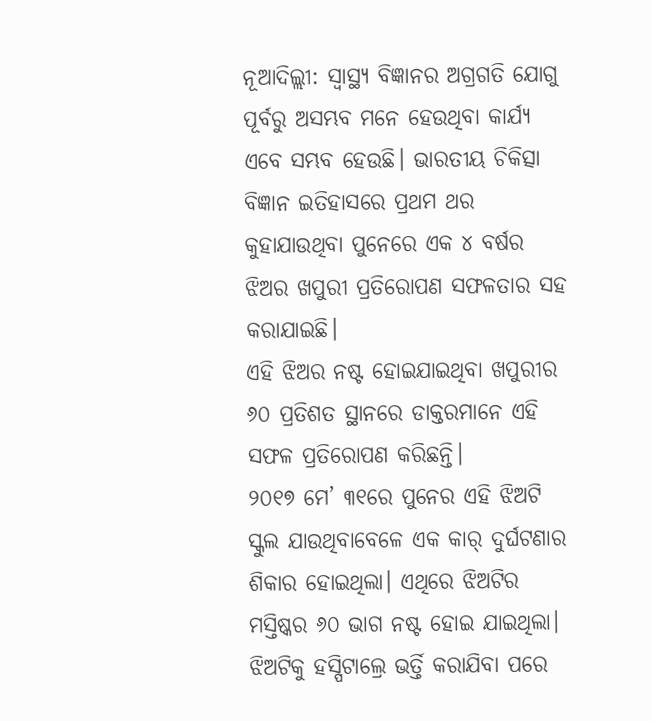ନୂଆଦିଲ୍ଲୀ: ସ୍ୱାସ୍ଥ୍ୟ ବିଜ୍ଞାନର ଅଗ୍ରଗତି ଯୋଗୁ ପୂର୍ବରୁ ଅସମ୍ଭବ ମନେ ହେଉଥିବା କାର୍ଯ୍ୟ ଏବେ ସମ୍ଭବ ହେଉଛି। ଭାରତୀୟ ଚିକିତ୍ସା ବିଜ୍ଞାନ ଇତିହାସରେ ପ୍ରଥମ ଥର କୁହାଯାଉଥିବା ପୁନେରେ ଏକ ୪ ବର୍ଷର ଝିଅର ଖପୁରୀ ପ୍ରତିରୋପଣ ସଫଳତାର ସହ କରାଯାଇଛି।
ଏହି ଝିଅର ନଷ୍ଟ ହୋଇଯାଇଥିବା ଖପୁରୀର ୬୦ ପ୍ରତିଶତ ସ୍ଥାନରେ ଡାକ୍ତରମାନେ ଏହି ସଫଳ ପ୍ରତିରୋପଣ କରିଛନ୍ତି।
୨୦୧୭ ମେ’ ୩୧ରେ ପୁନେର ଏହି ଝିଅଟି ସ୍କୁଲ ଯାଉଥିବାବେଳେ ଏକ କାର୍ ଦୁର୍ଘଟଣାର ଶିକାର ହୋଇଥିଲା। ଏଥିରେ ଝିଅଟିର ମସ୍ତିଷ୍କର ୬୦ ଭାଗ ନଷ୍ଟ ହୋଇ ଯାଇଥିଲା। ଝିଅଟିକୁ ହସ୍ପିଟାଲ୍ରେ ଭର୍ତ୍ତି କରାଯିବା ପରେ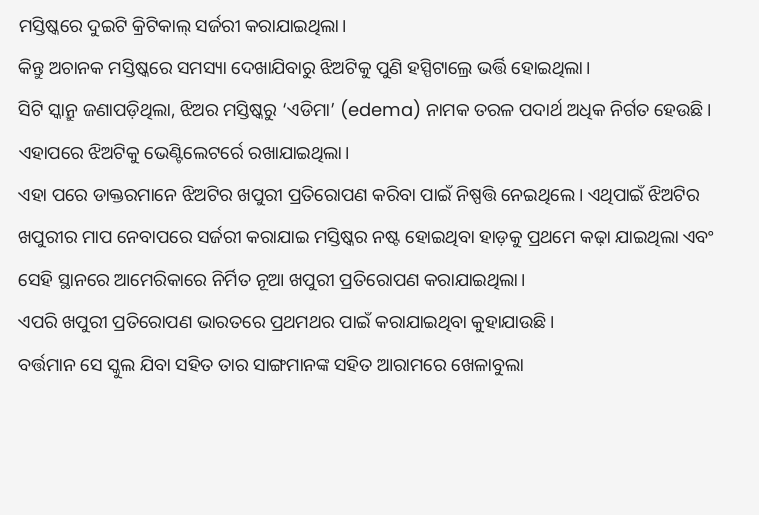ମସ୍ତିଷ୍କରେ ଦୁଇଟି କ୍ରିଟିକାଲ୍ ସର୍ଜରୀ କରାଯାଇଥିଲା।
କିନ୍ତୁ ଅଚାନକ ମସ୍ତିଷ୍କରେ ସମସ୍ୟା ଦେଖାଯିବାରୁ ଝିଅଟିକୁ ପୁଣି ହସ୍ପିଟାଲ୍ରେ ଭର୍ତ୍ତି ହୋଇଥିଲା।
ସିଟି ସ୍କାନ୍ରୁ ଜଣାପଡ଼ିଥିଲା, ଝିଅର ମସ୍ତିଷ୍କରୁ ‘ଏଡିମା’ (edema) ନାମକ ତରଳ ପଦାର୍ଥ ଅଧିକ ନିର୍ଗତ ହେଉଛି। ଏହାପରେ ଝିଅଟିକୁ ଭେଣ୍ଟିଲେଟର୍ରେ ରଖାଯାଇଥିଲା।
ଏହା ପରେ ଡାକ୍ତରମାନେ ଝିଅଟିର ଖପୁରୀ ପ୍ରତିରୋପଣ କରିବା ପାଇଁ ନିଷ୍ପତ୍ତି ନେଇଥିଲେ। ଏଥିପାଇଁ ଝିଅଟିର ଖପୁରୀର ମାପ ନେବାପରେ ସର୍ଜରୀ କରାଯାଇ ମସ୍ତିଷ୍କର ନଷ୍ଟ ହୋଇଥିବା ହାଡ଼କୁ ପ୍ରଥମେ କଢ଼ା ଯାଇଥିଲା ଏବଂ ସେହି ସ୍ଥାନରେ ଆମେରିକାରେ ନିର୍ମିତ ନୂଆ ଖପୁରୀ ପ୍ରତିରୋପଣ କରାଯାଇଥିଲା।
ଏପରି ଖପୁରୀ ପ୍ରତିରୋପଣ ଭାରତରେ ପ୍ରଥମଥର ପାଇଁ କରାଯାଇଥିବା କୁହାଯାଉଛି।
ବର୍ତ୍ତମାନ ସେ ସ୍କୁଲ ଯିବା ସହିତ ତାର ସାଙ୍ଗମାନଙ୍କ ସହିତ ଆରାମରେ ଖେଳାବୁଲା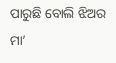ପାରୁଛି ବୋଲି ଝିଅର ମା’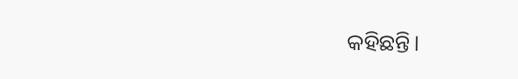କହିଛନ୍ତି।